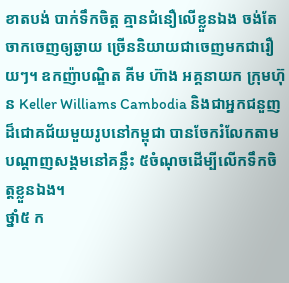ខាតបង់ បាក់ទឹកចិត្ត គ្មានជំនឿលើខ្លួនឯង ចង់តែចាកចេញឲ្យឆ្ងាយ ច្រើននិយាយជាចេញមកជារឿយៗ។ ឧកញ៉ាបណ្ឌិត គីម ហ៊ាង អគ្គនាយក ក្រុមហ៊ុន Keller Williams Cambodia និងជាអ្នកជនួញដ៏ជោគជ័យមួយរូបនៅកម្ពុជា បានចែករំលែកតាមបណ្តាញសង្គមនៅគន្លឹះ ៥ចំណុចដើម្បីលើកទឹកចិត្តខ្លួនឯង។
ថ្នាំ៥ ក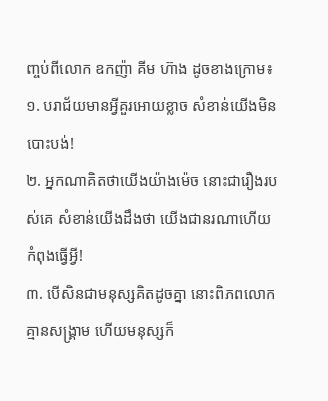ញ្ចប់ពីលោក ឧកញ៉ា គីម ហ៊ាង ដូចខាងក្រោម៖
១. បរាជ័យមានអ្វីគួរអោយខ្លាច សំខាន់យើងមិនបោះបង់!
២. អ្នកណាគិតថាយើងយ៉ាងម៉េច នោះជារឿងរបស់គេ សំខាន់យើងដឹងថា យើងជានរណាហើយកំពុងធ្វើអ្វី!
៣. បើសិនជាមនុស្សគិតដូចគ្នា នោះពិភពលោកគ្មានសង្រ្គាម ហើយមនុស្សក៏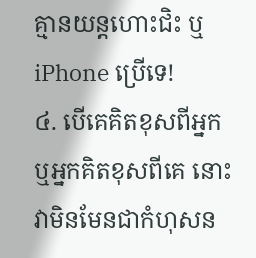គ្មានយន្តហោះជិះ ឬiPhone ប្រើទេ!
៤. បើគេគិតខុសពីអ្នក ឬអ្នកគិតខុសពីគេ នោះវាមិនមែនជាកំហុសន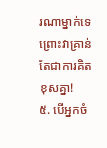រណាម្នាក់ទេ ព្រោះវាគ្រាន់តែជាការគិតខុសគ្នា!
៥. បើអ្នកចំ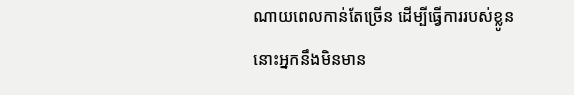ណាយពេលកាន់តែច្រើន ដើម្បីធ្វើការរបស់ខ្លូន នោះអ្នកនឹងមិនមាន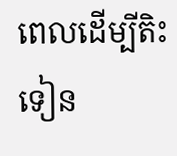ពេលដើម្បីតិះទៀន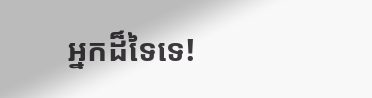អ្នកដ៏ទៃទេ!